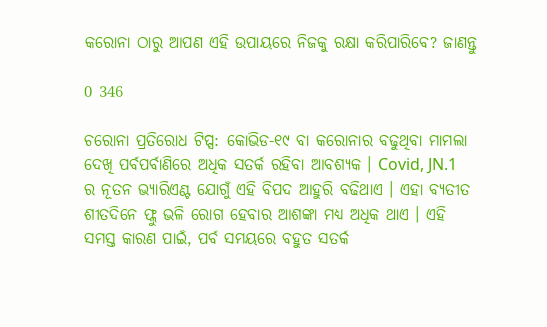କରୋନା ଠାରୁ ଆପଣ ଏହି ଉପାୟରେ ନିଜକୁ ରକ୍ଷା କରିପାରିବେ? ଜାଣନ୍ତୁ

0 346

ଚରୋନା ପ୍ରତିରୋଧ ଟିପ୍ସ: କୋଭିଡ-୧୯ ବା କରୋନାର ବଢୁଥିବା ମାମଲା ଦେଖି ପର୍ବପର୍ବାଣିରେ ଅଧିକ ସତର୍କ ରହିବା ଆବଶ୍ୟକ । Covid, JN.1 ର ନୂତନ ଭ୍ୟାରିଏଣ୍ଟ ଯୋଗୁଁ ଏହି ବିପଦ ଆହୁରି ବଢିଥାଏ । ଏହା ବ୍ୟତୀତ ଶୀତଦିନେ ଫ୍ଲୁ ଭଳି ରୋଗ ହେବାର ଆଶଙ୍କା ମଧ୍ୟ ଅଧିକ ଥାଏ । ଏହି ସମସ୍ତ କାରଣ ପାଇଁ, ପର୍ବ ସମୟରେ ବହୁତ ସତର୍କ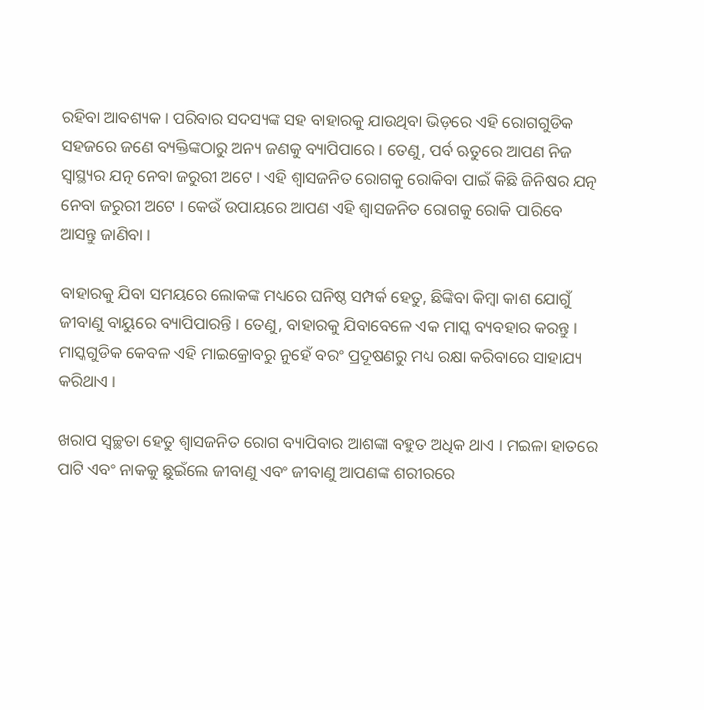ରହିବା ଆବଶ୍ୟକ । ପରିବାର ସଦସ୍ୟଙ୍କ ସହ ବାହାରକୁ ଯାଉଥିବା ଭିଡ଼ରେ ଏହି ରୋଗଗୁଡିକ ସହଜରେ ଜଣେ ବ୍ୟକ୍ତିଙ୍କଠାରୁ ଅନ୍ୟ ଜଣକୁ ବ୍ୟାପିପାରେ । ତେଣୁ, ପର୍ବ ଋତୁରେ ଆପଣ ନିଜ ସ୍ୱାସ୍ଥ୍ୟର ଯତ୍ନ ନେବା ଜରୁରୀ ଅଟେ । ଏହି ଶ୍ୱାସଜନିତ ରୋଗକୁ ରୋକିବା ପାଇଁ କିଛି ଜିନିଷର ଯତ୍ନ ନେବା ଜରୁରୀ ଅଟେ । କେଉଁ ଉପାୟରେ ଆପଣ ଏହି ଶ୍ୱାସଜନିତ ରୋଗକୁ ରୋକି ପାରିବେ ଆସନ୍ତୁ ଜାଣିବା ।

ବାହାରକୁ ଯିବା ସମୟରେ ଲୋକଙ୍କ ମଧ୍ୟରେ ଘନିଷ୍ଠ ସମ୍ପର୍କ ହେତୁ, ଛିଙ୍କିବା କିମ୍ବା କାଶ ଯୋଗୁଁ ଜୀବାଣୁ ବାୟୁରେ ବ୍ୟାପିପାରନ୍ତି । ତେଣୁ, ବାହାରକୁ ଯିବାବେଳେ ଏକ ମାସ୍କ ବ୍ୟବହାର କରନ୍ତୁ । ମାସ୍କଗୁଡିକ କେବଳ ଏହି ମାଇକ୍ରୋବରୁ ନୁହେଁ ବରଂ ପ୍ରଦୂଷଣରୁ ମଧ୍ୟ ରକ୍ଷା କରିବାରେ ସାହାଯ୍ୟ କରିଥାଏ ।

ଖରାପ ସ୍ୱଚ୍ଛତା ହେତୁ ଶ୍ୱାସଜନିତ ରୋଗ ବ୍ୟାପିବାର ଆଶଙ୍କା ବହୁତ ଅଧିକ ଥାଏ । ମଇଳା ହାତରେ ପାଟି ଏବଂ ନାକକୁ ଛୁଇଁଲେ ଜୀବାଣୁ ଏବଂ ଜୀବାଣୁ ଆପଣଙ୍କ ଶରୀରରେ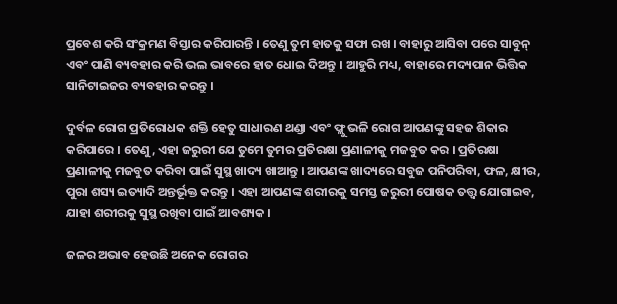ପ୍ରବେଶ କରି ସଂକ୍ରମଣ ବିସ୍ତାର କରିପାରନ୍ତି । ତେଣୁ ତୁମ ହାତକୁ ସଫା ରଖ । ବାହାରୁ ଆସିବା ପରେ ସାବୁନ୍ ଏବଂ ପାଣି ବ୍ୟବହାର କରି ଭଲ ଭାବରେ ହାତ ଧୋଇ ଦିଅନ୍ତୁ । ଆହୁରି ମଧ୍ୟ, ବାହାରେ ମଦ୍ୟପାନ ଭିତ୍ତିକ ସାନିଟାଇଜର ବ୍ୟବହାର କରନ୍ତୁ ।

ଦୁର୍ବଳ ରୋଗ ପ୍ରତିରୋଧକ ଶକ୍ତି ହେତୁ ସାଧାରଣ ଥଣ୍ଡା ଏବଂ ଫ୍ଲୁ ଭଳି ରୋଗ ଆପଣଙ୍କୁ ସହଜ ଶିକାର କରିପାରେ । ତେଣୁ, ଏହା ଜରୁରୀ ଯେ ତୁମେ ତୁମର ପ୍ରତିରକ୍ଷା ପ୍ରଣାଳୀକୁ ମଜବୁତ କର । ପ୍ରତିରକ୍ଷା ପ୍ରଣାଳୀକୁ ମଜବୁତ କରିବା ପାଇଁ ସୁସ୍ଥ ଖାଦ୍ୟ ଖାଆନ୍ତୁ । ଆପଣଙ୍କ ଖାଦ୍ୟରେ ସବୁଜ ପନିପରିବା, ଫଳ, କ୍ଷୀର, ପୁରା ଶସ୍ୟ ଇତ୍ୟାଦି ଅନ୍ତର୍ଭୂକ୍ତ କରନ୍ତୁ । ଏହା ଆପଣଙ୍କ ଶରୀରକୁ ସମସ୍ତ ଜରୁରୀ ପୋଷକ ତତ୍ତ୍ୱ ଯୋଗାଇବ, ଯାହା ଶରୀରକୁ ସୁସ୍ଥ ରଖିବା ପାଇଁ ଆବଶ୍ୟକ ।

ଜଳର ଅଭାବ ହେଉଛି ଅନେକ ରୋଗର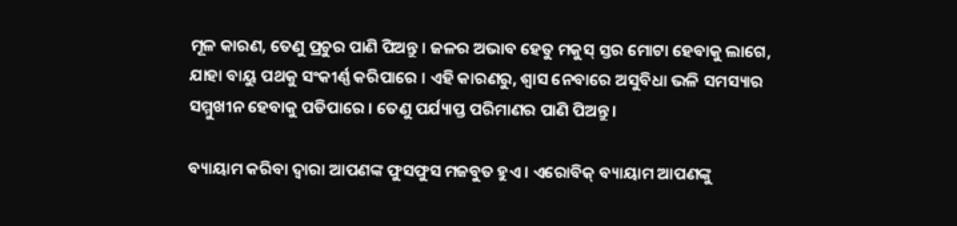ମୂଳ କାରଣ, ତେଣୁ ପ୍ରଚୁର ପାଣି ପିଅନ୍ତୁ । ଜଳର ଅଭାବ ହେତୁ ମକୁସ୍ ସ୍ତର ମୋଟା ହେବାକୁ ଲାଗେ, ଯାହା ବାୟୁ ପଥକୁ ସଂକୀର୍ଣ୍ଣ କରିପାରେ । ଏହି କାରଣରୁ, ଶ୍ୱାସ ନେବାରେ ଅସୁବିଧା ଭଳି ସମସ୍ୟାର ସମ୍ମୁଖୀନ ହେବାକୁ ପଡିପାରେ । ତେଣୁ ପର୍ଯ୍ୟାପ୍ତ ପରିମାଣର ପାଣି ପିଅନ୍ତୁ ।

ବ୍ୟାୟାମ କରିବା ଦ୍ୱାରା ଆପଣଙ୍କ ଫୁସଫୁସ ମଜବୁତ ହୁଏ । ଏରୋବିକ୍ ବ୍ୟାୟାମ ଆପଣଙ୍କୁ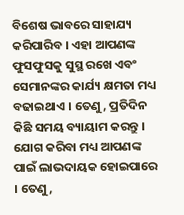ବିଶେଷ ଭାବରେ ସାହାଯ୍ୟ କରିପାରିବ । ଏହା ଆପଣଙ୍କ ଫୁସଫୁସକୁ ସୁସ୍ଥ ରଖେ ଏବଂ ସେମାନଙ୍କର କାର୍ଯ୍ୟ କ୍ଷମତା ମଧ୍ୟ ବଢାଇଥାଏ । ତେଣୁ, ପ୍ରତିଦିନ କିଛି ସମୟ ବ୍ୟାୟାମ କରନ୍ତୁ । ଯୋଗ କରିବା ମଧ୍ୟ ଆପଣଙ୍କ ପାଇଁ ଲାଭଦାୟକ ହୋଇପାରେ । ତେଣୁ,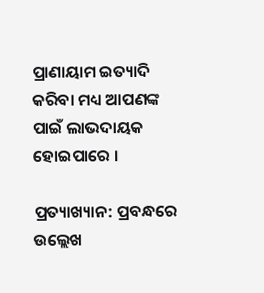ପ୍ରାଣାୟାମ ଇତ୍ୟାଦି କରିବା ମଧ୍ୟ ଆପଣଙ୍କ ପାଇଁ ଲାଭଦାୟକ ହୋଇପାରେ ।

ପ୍ରତ୍ୟାଖ୍ୟାନ: ପ୍ରବନ୍ଧରେ ଉଲ୍ଲେଖ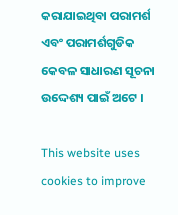କରାଯାଇଥିବା ପରାମର୍ଶ ଏବଂ ପରାମର୍ଶଗୁଡିକ କେବଳ ସାଧାରଣ ସୂଚନା ଉଦ୍ଦେଶ୍ୟ ପାଇଁ ଅଟେ ।

This website uses cookies to improve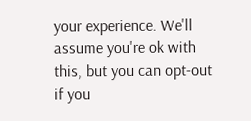your experience. We'll assume you're ok with this, but you can opt-out if you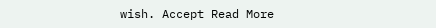wish. Accept Read More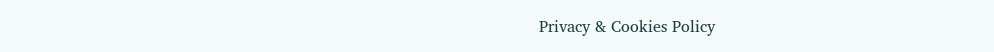Privacy & Cookies Policy